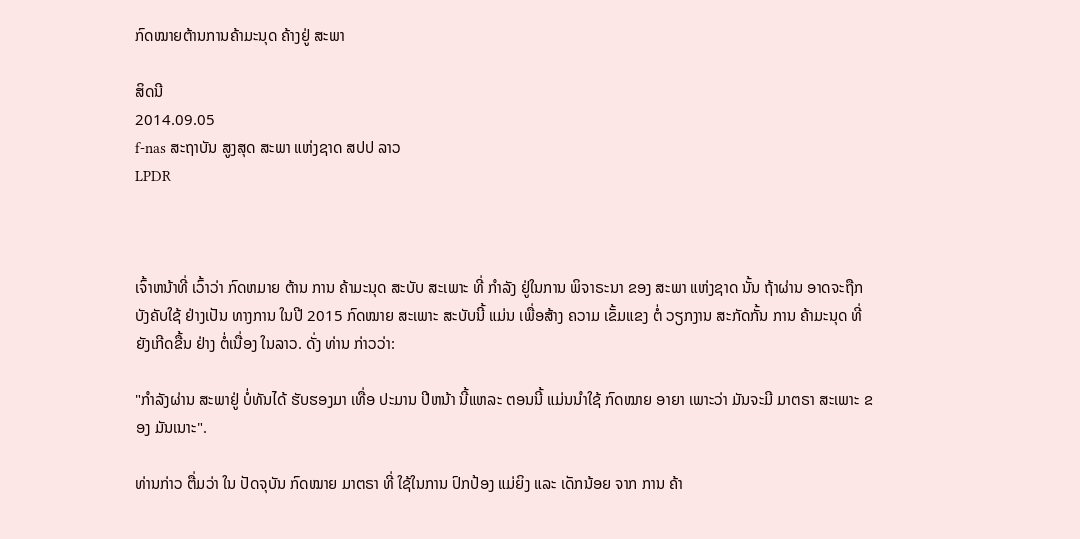ກົດໝາຍຕ້ານການຄ້າມະນຸດ ຄ້າງຢູ່ ສະພາ

ສິດນີ
2014.09.05
f-nas ສະຖາບັນ ສູງສຸດ ສະພາ ແຫ່ງຊາດ ສປປ ລາວ
LPDR



ເຈົ້າຫນ້າທີ່ ເວົ້າວ່າ ກົດຫມາຍ ຕ້ານ ການ ຄ້າມະນຸດ ສະບັບ ສະເພາະ ທີ່ ກຳລັງ ຢູ່ໃນການ ພິຈາຣະນາ ຂອງ ສະພາ ແຫ່ງຊາດ ນັ້ນ ຖ້າຜ່ານ ອາດຈະຖືກ ບັງຄັບໃຊ້ ຢ່າງເປັນ ທາງການ ໃນປີ 2015 ກົດໝາຍ ສະເພາະ ສະບັບນີ້ ແມ່ນ ເພື່ອສ້າງ ຄວາມ ເຂັ້ມແຂງ ຕໍ່ ວຽກງານ ສະກັດກັ້ນ ການ ຄ້າມະນຸດ ທີ່ ຍັງເກີດຂື້ນ ຢ່າງ ຕໍ່ເນື່ອງ ໃນລາວ. ດັ່ງ ທ່ານ ກ່າວວ່າ:

"ກຳລັງຜ່ານ ສະພາຢູ່ ບໍ່ທັນໄດ້ ຮັບຮອງມາ ເທື່ອ ປະມານ ປີຫນ້າ ນີ້ແຫລະ ຕອນນີ້ ແມ່ນນຳໃຊ້ ກົດໝາຍ ອາຍາ ເພາະວ່າ ມັນຈະມີ ມາຕຣາ ສະເພາະ ຂອງ ມັນເນາະ".

ທ່ານກ່າວ ຕື່ມວ່າ ໃນ ປັດຈຸບັນ ກົດໝາຍ ມາຕຣາ ທີ່ ໃຊ້ໃນການ ປົກປ້ອງ ແມ່ຍິງ ແລະ ເດັກນ້ອຍ ຈາກ ການ ຄ້າ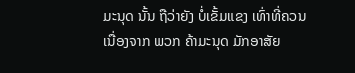ມະນຸດ ນັ້ນ ຖືວ່າຍັງ ບໍ່ເຂັ້ມແຂງ ເທົ່າທີ່ຄວນ ເນື່ອງຈາກ ພວກ ຄ້າມະນຸດ ມັກອາສັຍ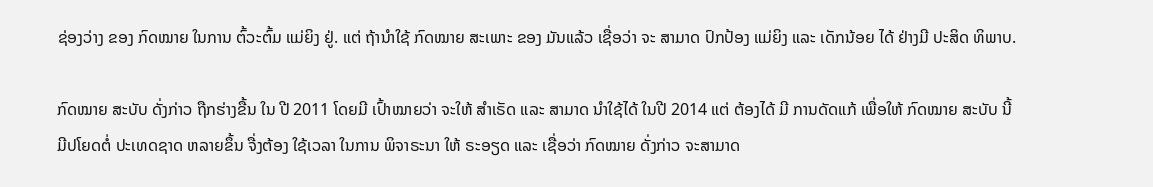ຊ່ອງວ່າງ ຂອງ ກົດໝາຍ ໃນການ ຕົ້ວະຕົ້ມ ແມ່ຍິງ ຢູ່. ແຕ່ ຖ້ານຳໃຊ້ ກົດໝາຍ ສະເພາະ ຂອງ ມັນແລ້ວ ເຊື່ອວ່າ ຈະ ສາມາດ ປົກປ້ອງ ແມ່ຍິງ ແລະ ເດັກນ້ອຍ ໄດ້ ຢ່າງມີ ປະສິດ ທິພາບ.

ກົດໝາຍ ສະບັບ ດັ່ງກ່າວ ຖືກຮ່າງຂື້ນ ໃນ ປີ 2011 ໂດຍມີ ເປົ້າໝາຍວ່າ ຈະໃຫ້ ສຳເຣັດ ແລະ ສາມາດ ນຳໃຊ້ໄດ້ ໃນປີ 2014 ແຕ່ ຕ້ອງໄດ້ ມີ ການດັດແກ້ ເພື່ອໃຫ້ ກົດໝາຍ ສະບັບ ນີ້ ມີປໂຍດຕໍ່ ປະເທດຊາດ ຫລາຍຂຶ້ນ ຈື່ງຕ້ອງ ໃຊ້ເວລາ ໃນການ ພິຈາຣະນາ ໃຫ້ ຣະອຽດ ແລະ ເຊື່ອວ່າ ກົດໝາຍ ດັ່ງກ່າວ ຈະສາມາດ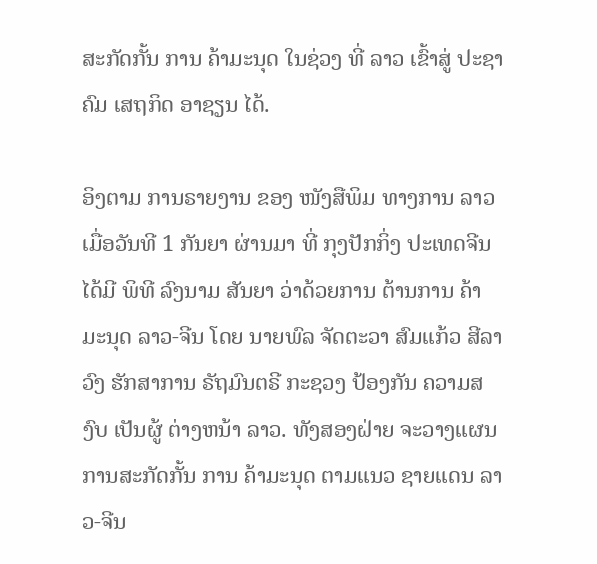ສະກັດກັ້ນ ການ ຄ້າມະນຸດ ໃນຊ່ວງ ທີ່ ລາວ ເຂົ້າສູ່ ປະຊາຄົມ ເສຖກິດ ອາຊຽນ ໄດ້.

ອິງຕາມ ການຣາຍງານ ຂອງ ໜັງສືພິມ ທາງການ ລາວ ເມື່ອວັນທີ 1 ກັນຍາ ຜ່ານມາ ທີ່ ກຸງປັກກິ່ງ ປະເທດຈີນ ໄດ້ມີ ພິທີ ລົງນາມ ສັນຍາ ວ່າດ້ວຍການ ຕ້ານການ ຄ້າມະນຸດ ລາວ-ຈີນ ໂດຍ ນາຍພົລ ຈັດຕະວາ ສົມແກ້ວ ສີລາວົງ ຮັກສາການ ຣັຖມົນຕຣີ ກະຊວງ ປ້ອງກັນ ຄວາມສງົບ ເປັນຜູ້ ຕ່າງຫນ້າ ລາວ. ທັງສອງຝ່າຍ ຈະວາງແຜນ ການສະກັດກັ້ນ ການ ຄ້າມະນຸດ ຕາມແນວ ຊາຍແດນ ລາວ-ຈີນ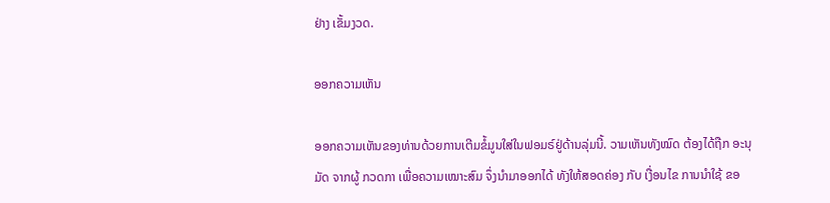ຢ່າງ ເຂັ້ມງວດ.

ອອກຄວາມເຫັນ

ອອກຄວາມເຫັນຂອງທ່ານດ້ວຍການເຕີມຂໍ້ມູນໃສ່ໃນຟອມຣ໌ຢູ່ດ້ານລຸ່ມນີ້. ວາມເຫັນທັງໝົດ ຕ້ອງໄດ້ຖືກ ອະນຸມັດ ຈາກຜູ້ ກວດກາ ເພື່ອຄວາມເໝາະສົມ ຈຶ່ງນໍາມາອອກໄດ້ ທັງໃຫ້ສອດຄ່ອງ ກັບ ເງື່ອນໄຂ ການນຳໃຊ້ ຂອ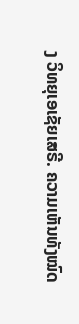ງ ວິທຍຸເອເຊັຍເສຣີ. ຄວາມເຫັນທັງໝົດ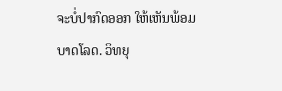ຈະບໍ່ປາກົດອອກ ໃຫ້ເຫັນພ້ອມບາດໂລດ. ວິທຍຸ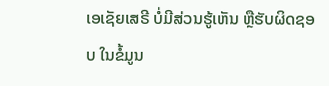ເອເຊັຍເສຣີ ບໍ່ມີສ່ວນຮູ້ເຫັນ ຫຼືຮັບຜິດຊອບ ໃນຂໍ້ມູນ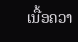ເນື້ອຄວາ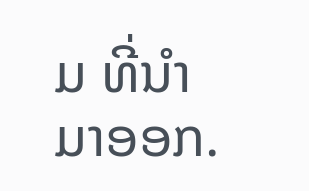ມ ທີ່ນໍາມາອອກ.